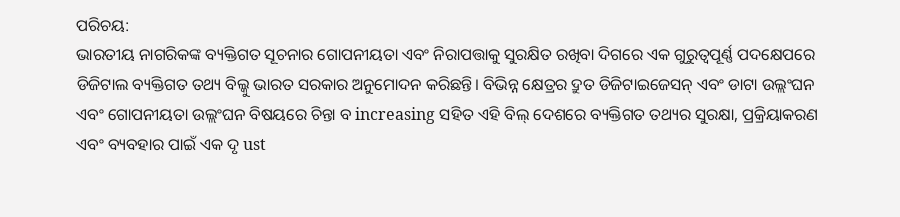ପରିଚୟ:
ଭାରତୀୟ ନାଗରିକଙ୍କ ବ୍ୟକ୍ତିଗତ ସୂଚନାର ଗୋପନୀୟତା ଏବଂ ନିରାପତ୍ତାକୁ ସୁରକ୍ଷିତ ରଖିବା ଦିଗରେ ଏକ ଗୁରୁତ୍ୱପୂର୍ଣ୍ଣ ପଦକ୍ଷେପରେ ଡିଜିଟାଲ ବ୍ୟକ୍ତିଗତ ତଥ୍ୟ ବିଲ୍କୁ ଭାରତ ସରକାର ଅନୁମୋଦନ କରିଛନ୍ତି। ବିଭିନ୍ନ କ୍ଷେତ୍ରର ଦ୍ରୁତ ଡିଜିଟାଇଜେସନ୍ ଏବଂ ଡାଟା ଉଲ୍ଲଂଘନ ଏବଂ ଗୋପନୀୟତା ଉଲ୍ଲଂଘନ ବିଷୟରେ ଚିନ୍ତା ବ increasing ସହିତ ଏହି ବିଲ୍ ଦେଶରେ ବ୍ୟକ୍ତିଗତ ତଥ୍ୟର ସୁରକ୍ଷା, ପ୍ରକ୍ରିୟାକରଣ ଏବଂ ବ୍ୟବହାର ପାଇଁ ଏକ ଦୃ ust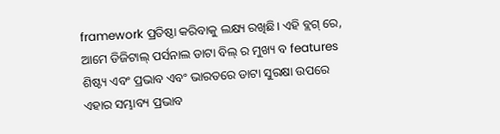framework ପ୍ରତିଷ୍ଠା କରିବାକୁ ଲକ୍ଷ୍ୟ ରଖିଛି। ଏହି ବ୍ଲଗ୍ ରେ, ଆମେ ଡିଜିଟାଲ୍ ପର୍ସନାଲ ଡାଟା ବିଲ୍ ର ମୁଖ୍ୟ ବ features ଶିଷ୍ଟ୍ୟ ଏବଂ ପ୍ରଭାବ ଏବଂ ଭାରତରେ ଡାଟା ସୁରକ୍ଷା ଉପରେ ଏହାର ସମ୍ଭାବ୍ୟ ପ୍ରଭାବ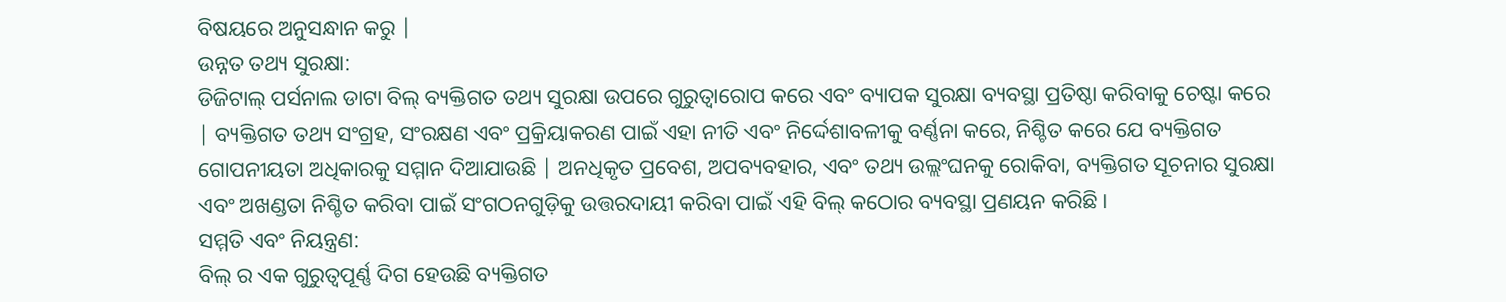ବିଷୟରେ ଅନୁସନ୍ଧାନ କରୁ |
ଉନ୍ନତ ତଥ୍ୟ ସୁରକ୍ଷା:
ଡିଜିଟାଲ୍ ପର୍ସନାଲ ଡାଟା ବିଲ୍ ବ୍ୟକ୍ତିଗତ ତଥ୍ୟ ସୁରକ୍ଷା ଉପରେ ଗୁରୁତ୍ୱାରୋପ କରେ ଏବଂ ବ୍ୟାପକ ସୁରକ୍ଷା ବ୍ୟବସ୍ଥା ପ୍ରତିଷ୍ଠା କରିବାକୁ ଚେଷ୍ଟା କରେ | ବ୍ୟକ୍ତିଗତ ତଥ୍ୟ ସଂଗ୍ରହ, ସଂରକ୍ଷଣ ଏବଂ ପ୍ରକ୍ରିୟାକରଣ ପାଇଁ ଏହା ନୀତି ଏବଂ ନିର୍ଦ୍ଦେଶାବଳୀକୁ ବର୍ଣ୍ଣନା କରେ, ନିଶ୍ଚିତ କରେ ଯେ ବ୍ୟକ୍ତିଗତ ଗୋପନୀୟତା ଅଧିକାରକୁ ସମ୍ମାନ ଦିଆଯାଉଛି | ଅନଧିକୃତ ପ୍ରବେଶ, ଅପବ୍ୟବହାର, ଏବଂ ତଥ୍ୟ ଉଲ୍ଲଂଘନକୁ ରୋକିବା, ବ୍ୟକ୍ତିଗତ ସୂଚନାର ସୁରକ୍ଷା ଏବଂ ଅଖଣ୍ଡତା ନିଶ୍ଚିତ କରିବା ପାଇଁ ସଂଗଠନଗୁଡ଼ିକୁ ଉତ୍ତରଦାୟୀ କରିବା ପାଇଁ ଏହି ବିଲ୍ କଠୋର ବ୍ୟବସ୍ଥା ପ୍ରଣୟନ କରିଛି।
ସମ୍ମତି ଏବଂ ନିୟନ୍ତ୍ରଣ:
ବିଲ୍ ର ଏକ ଗୁରୁତ୍ୱପୂର୍ଣ୍ଣ ଦିଗ ହେଉଛି ବ୍ୟକ୍ତିଗତ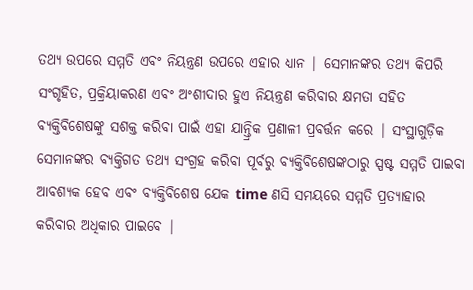ତଥ୍ୟ ଉପରେ ସମ୍ମତି ଏବଂ ନିୟନ୍ତ୍ରଣ ଉପରେ ଏହାର ଧ୍ୟାନ | ସେମାନଙ୍କର ତଥ୍ୟ କିପରି ସଂଗୃହିତ, ପ୍ରକ୍ରିୟାକରଣ ଏବଂ ଅଂଶୀଦାର ହୁଏ ନିୟନ୍ତ୍ରଣ କରିବାର କ୍ଷମତା ସହିତ ବ୍ୟକ୍ତିବିଶେଷଙ୍କୁ ସଶକ୍ତ କରିବା ପାଇଁ ଏହା ଯାନ୍ତ୍ରିକ ପ୍ରଣାଳୀ ପ୍ରବର୍ତ୍ତନ କରେ | ସଂସ୍ଥାଗୁଡ଼ିକ ସେମାନଙ୍କର ବ୍ୟକ୍ତିଗତ ତଥ୍ୟ ସଂଗ୍ରହ କରିବା ପୂର୍ବରୁ ବ୍ୟକ୍ତିବିଶେଷଙ୍କଠାରୁ ସ୍ପଷ୍ଟ ସମ୍ମତି ପାଇବା ଆବଶ୍ୟକ ହେବ ଏବଂ ବ୍ୟକ୍ତିବିଶେଷ ଯେକ time ଣସି ସମୟରେ ସମ୍ମତି ପ୍ରତ୍ୟାହାର କରିବାର ଅଧିକାର ପାଇବେ |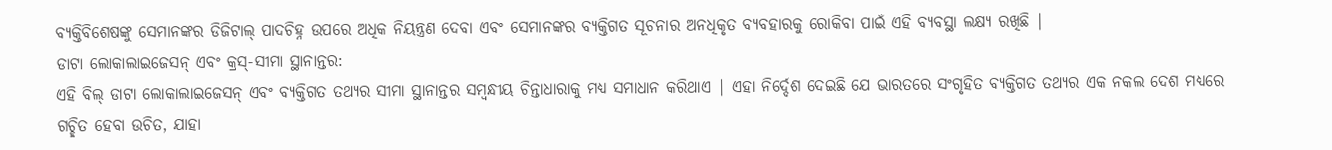ବ୍ୟକ୍ତିବିଶେଷଙ୍କୁ ସେମାନଙ୍କର ଡିଜିଟାଲ୍ ପାଦଚିହ୍ନ ଉପରେ ଅଧିକ ନିୟନ୍ତ୍ରଣ ଦେବା ଏବଂ ସେମାନଙ୍କର ବ୍ୟକ୍ତିଗତ ସୂଚନାର ଅନଧିକୃତ ବ୍ୟବହାରକୁ ରୋକିବା ପାଇଁ ଏହି ବ୍ୟବସ୍ଥା ଲକ୍ଷ୍ୟ ରଖିଛି |
ଡାଟା ଲୋକାଲାଇଜେସନ୍ ଏବଂ କ୍ରସ୍-ସୀମା ସ୍ଥାନାନ୍ତର:
ଏହି ବିଲ୍ ଡାଟା ଲୋକାଲାଇଜେସନ୍ ଏବଂ ବ୍ୟକ୍ତିଗତ ତଥ୍ୟର ସୀମା ସ୍ଥାନାନ୍ତର ସମ୍ବନ୍ଧୀୟ ଚିନ୍ତାଧାରାକୁ ମଧ୍ୟ ସମାଧାନ କରିଥାଏ | ଏହା ନିର୍ଦ୍ଦେଶ ଦେଇଛି ଯେ ଭାରତରେ ସଂଗୃହିତ ବ୍ୟକ୍ତିଗତ ତଥ୍ୟର ଏକ ନକଲ ଦେଶ ମଧ୍ୟରେ ଗଚ୍ଛିତ ହେବା ଉଚିତ, ଯାହା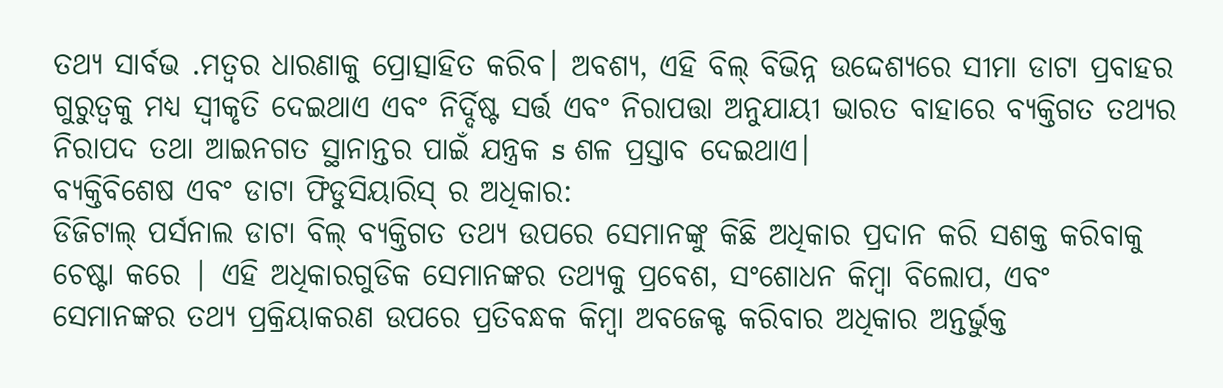ତଥ୍ୟ ସାର୍ବଭ .ମତ୍ୱର ଧାରଣାକୁ ପ୍ରୋତ୍ସାହିତ କରିବ। ଅବଶ୍ୟ, ଏହି ବିଲ୍ ବିଭିନ୍ନ ଉଦ୍ଦେଶ୍ୟରେ ସୀମା ଡାଟା ପ୍ରବାହର ଗୁରୁତ୍ୱକୁ ମଧ୍ୟ ସ୍ୱୀକୃତି ଦେଇଥାଏ ଏବଂ ନିର୍ଦ୍ଦିଷ୍ଟ ସର୍ତ୍ତ ଏବଂ ନିରାପତ୍ତା ଅନୁଯାୟୀ ଭାରତ ବାହାରେ ବ୍ୟକ୍ତିଗତ ତଥ୍ୟର ନିରାପଦ ତଥା ଆଇନଗତ ସ୍ଥାନାନ୍ତର ପାଇଁ ଯନ୍ତ୍ରକ s ଶଳ ପ୍ରସ୍ତାବ ଦେଇଥାଏ।
ବ୍ୟକ୍ତିବିଶେଷ ଏବଂ ଡାଟା ଫିଡୁସିୟାରିସ୍ ର ଅଧିକାର:
ଡିଜିଟାଲ୍ ପର୍ସନାଲ ଡାଟା ବିଲ୍ ବ୍ୟକ୍ତିଗତ ତଥ୍ୟ ଉପରେ ସେମାନଙ୍କୁ କିଛି ଅଧିକାର ପ୍ରଦାନ କରି ସଶକ୍ତ କରିବାକୁ ଚେଷ୍ଟା କରେ | ଏହି ଅଧିକାରଗୁଡିକ ସେମାନଙ୍କର ତଥ୍ୟକୁ ପ୍ରବେଶ, ସଂଶୋଧନ କିମ୍ବା ବିଲୋପ, ଏବଂ ସେମାନଙ୍କର ତଥ୍ୟ ପ୍ରକ୍ରିୟାକରଣ ଉପରେ ପ୍ରତିବନ୍ଧକ କିମ୍ବା ଅବଜେକ୍ଟ କରିବାର ଅଧିକାର ଅନ୍ତର୍ଭୁକ୍ତ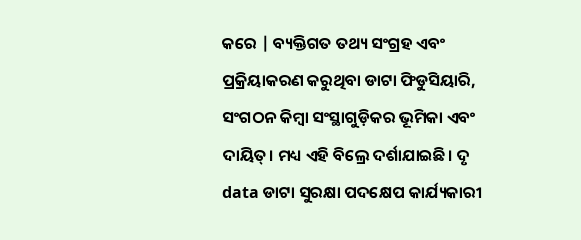କରେ | ବ୍ୟକ୍ତିଗତ ତଥ୍ୟ ସଂଗ୍ରହ ଏବଂ ପ୍ରକ୍ରିୟାକରଣ କରୁଥିବା ଡାଟା ଫିଡୁସିୟାରି, ସଂଗଠନ କିମ୍ବା ସଂସ୍ଥାଗୁଡ଼ିକର ଭୂମିକା ଏବଂ ଦାୟିତ୍। ମଧ୍ୟ ଏହି ବିଲ୍ରେ ଦର୍ଶାଯାଇଛି। ଦୃ data ଡାଟା ସୁରକ୍ଷା ପଦକ୍ଷେପ କାର୍ଯ୍ୟକାରୀ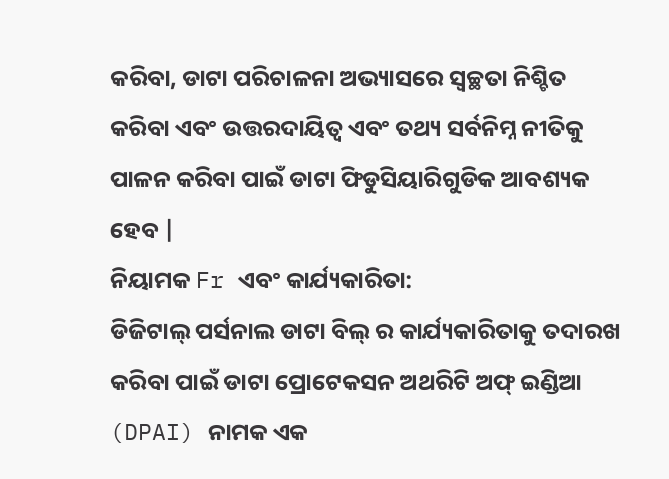କରିବା, ଡାଟା ପରିଚାଳନା ଅଭ୍ୟାସରେ ସ୍ୱଚ୍ଛତା ନିଶ୍ଚିତ କରିବା ଏବଂ ଉତ୍ତରଦାୟିତ୍ୱ ଏବଂ ତଥ୍ୟ ସର୍ବନିମ୍ନ ନୀତିକୁ ପାଳନ କରିବା ପାଇଁ ଡାଟା ଫିଡୁସିୟାରିଗୁଡିକ ଆବଶ୍ୟକ ହେବ |
ନିୟାମକ Fr ଏବଂ କାର୍ଯ୍ୟକାରିତା:
ଡିଜିଟାଲ୍ ପର୍ସନାଲ ଡାଟା ବିଲ୍ ର କାର୍ଯ୍ୟକାରିତାକୁ ତଦାରଖ କରିବା ପାଇଁ ଡାଟା ପ୍ରୋଟେକସନ ଅଥରିଟି ଅଫ୍ ଇଣ୍ଡିଆ (DPAI) ନାମକ ଏକ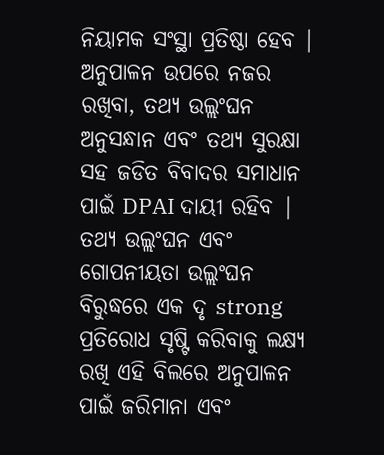ନିୟାମକ ସଂସ୍ଥା ପ୍ରତିଷ୍ଠା ହେବ | ଅନୁପାଳନ ଉପରେ ନଜର ରଖିବା, ତଥ୍ୟ ଉଲ୍ଲଂଘନ ଅନୁସନ୍ଧାନ ଏବଂ ତଥ୍ୟ ସୁରକ୍ଷା ସହ ଜଡିତ ବିବାଦର ସମାଧାନ ପାଇଁ DPAI ଦାୟୀ ରହିବ | ତଥ୍ୟ ଉଲ୍ଲଂଘନ ଏବଂ ଗୋପନୀୟତା ଉଲ୍ଲଂଘନ ବିରୁଦ୍ଧରେ ଏକ ଦୃ strong ପ୍ରତିରୋଧ ସୃଷ୍ଟି କରିବାକୁ ଲକ୍ଷ୍ୟ ରଖି ଏହି ବିଲରେ ଅନୁପାଳନ ପାଇଁ ଜରିମାନା ଏବଂ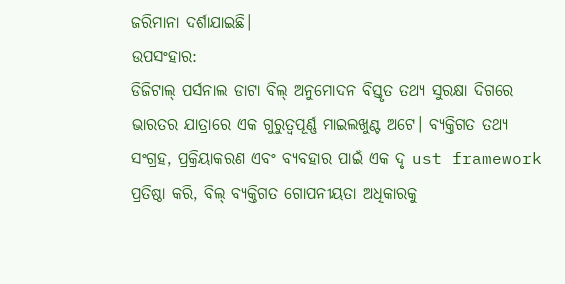ଜରିମାନା ଦର୍ଶାଯାଇଛି।
ଉପସଂହାର:
ଡିଜିଟାଲ୍ ପର୍ସନାଲ ଡାଟା ବିଲ୍ ଅନୁମୋଦନ ବିସ୍ତୃତ ତଥ୍ୟ ସୁରକ୍ଷା ଦିଗରେ ଭାରତର ଯାତ୍ରାରେ ଏକ ଗୁରୁତ୍ୱପୂର୍ଣ୍ଣ ମାଇଲଖୁଣ୍ଟ ଅଟେ। ବ୍ୟକ୍ତିଗତ ତଥ୍ୟ ସଂଗ୍ରହ, ପ୍ରକ୍ରିୟାକରଣ ଏବଂ ବ୍ୟବହାର ପାଇଁ ଏକ ଦୃ ust framework ପ୍ରତିଷ୍ଠା କରି, ବିଲ୍ ବ୍ୟକ୍ତିଗତ ଗୋପନୀୟତା ଅଧିକାରକୁ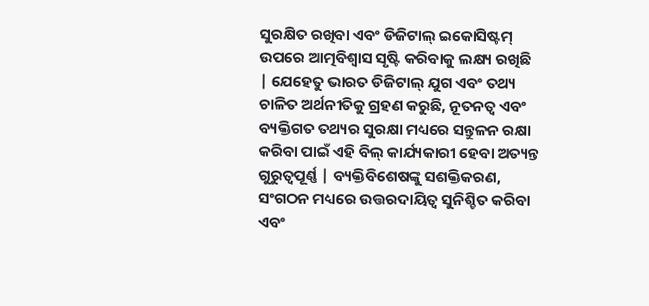ସୁରକ୍ଷିତ ରଖିବା ଏବଂ ଡିଜିଟାଲ୍ ଇକୋସିଷ୍ଟମ୍ ଉପରେ ଆତ୍ମବିଶ୍ୱାସ ସୃଷ୍ଟି କରିବାକୁ ଲକ୍ଷ୍ୟ ରଖିଛି | ଯେହେତୁ ଭାରତ ଡିଜିଟାଲ୍ ଯୁଗ ଏବଂ ତଥ୍ୟ ଚାଳିତ ଅର୍ଥନୀତିକୁ ଗ୍ରହଣ କରୁଛି, ନୂତନତ୍ୱ ଏବଂ ବ୍ୟକ୍ତିଗତ ତଥ୍ୟର ସୁରକ୍ଷା ମଧ୍ୟରେ ସନ୍ତୁଳନ ରକ୍ଷା କରିବା ପାଇଁ ଏହି ବିଲ୍ କାର୍ଯ୍ୟକାରୀ ହେବା ଅତ୍ୟନ୍ତ ଗୁରୁତ୍ୱପୂର୍ଣ୍ଣ | ବ୍ୟକ୍ତିବିଶେଷଙ୍କୁ ସଶକ୍ତିକରଣ, ସଂଗଠନ ମଧ୍ୟରେ ଉତ୍ତରଦାୟିତ୍ୱ ସୁନିଶ୍ଚିତ କରିବା ଏବଂ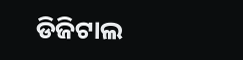ଡିଜିଟାଲ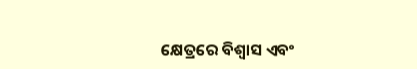କ୍ଷେତ୍ରରେ ବିଶ୍ୱାସ ଏବଂ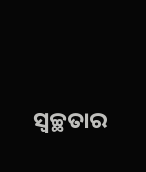ସ୍ୱଚ୍ଛତାର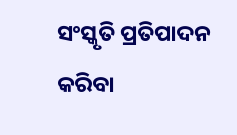ସଂସ୍କୃତି ପ୍ରତିପାଦନ କରିବା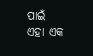ପାଇଁ ଏହା ଏକ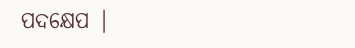ପଦକ୍ଷେପ |